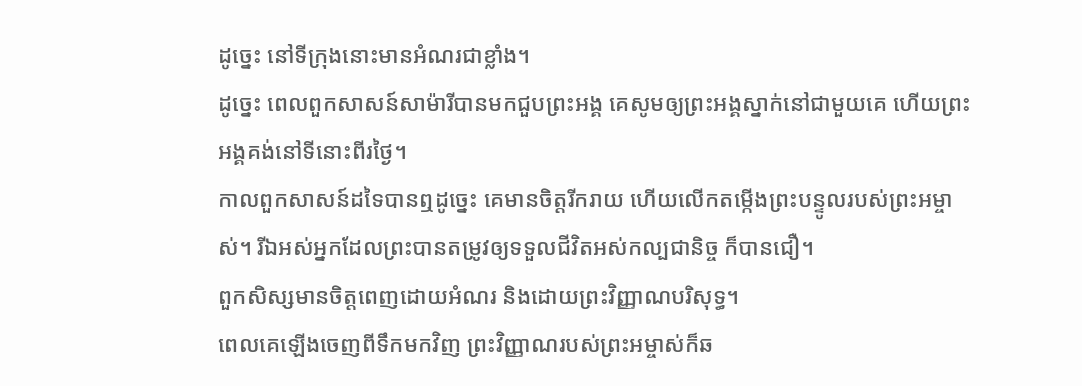ដូច្នេះ នៅទីក្រុងនោះមានអំណរជាខ្លាំង។
ដូច្នេះ ពេលពួកសាសន៍សាម៉ារីបានមកជួបព្រះអង្គ គេសូមឲ្យព្រះអង្គស្នាក់នៅជាមួយគេ ហើយព្រះអង្គគង់នៅទីនោះពីរថ្ងៃ។
កាលពួកសាសន៍ដទៃបានឮដូច្នេះ គេមានចិត្តរីករាយ ហើយលើកតម្កើងព្រះបន្ទូលរបស់ព្រះអម្ចាស់។ រីឯអស់អ្នកដែលព្រះបានតម្រូវឲ្យទទួលជីវិតអស់កល្បជានិច្ច ក៏បានជឿ។
ពួកសិស្សមានចិត្តពេញដោយអំណរ និងដោយព្រះវិញ្ញាណបរិសុទ្ធ។
ពេលគេឡើងចេញពីទឹកមកវិញ ព្រះវិញ្ញាណរបស់ព្រះអម្ចាស់ក៏ឆ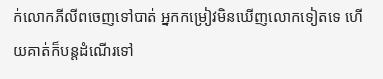ក់លោកភីលីពចេញទៅបាត់ អ្នកកម្រៀវមិនឃើញលោកទៀតទេ ហើយគាត់ក៏បន្តដំណើរទៅ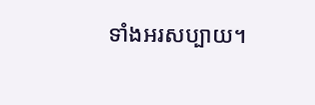ទាំងអរសប្បាយ។